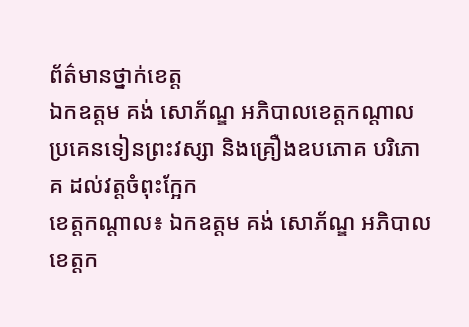ព័ត៌មានថ្នាក់ខេត្ត
ឯកឧត្តម គង់ សោភ័ណ្ឌ អភិបាលខេត្តកណ្ដាល ប្រគេនទៀនព្រះវស្សា និងគ្រឿងឧបភោគ បរិភោគ ដល់វត្តចំពុះក្អែក
ខេត្តកណ្ដាល៖ ឯកឧត្តម គង់ សោភ័ណ្ឌ អភិបាលខេត្តក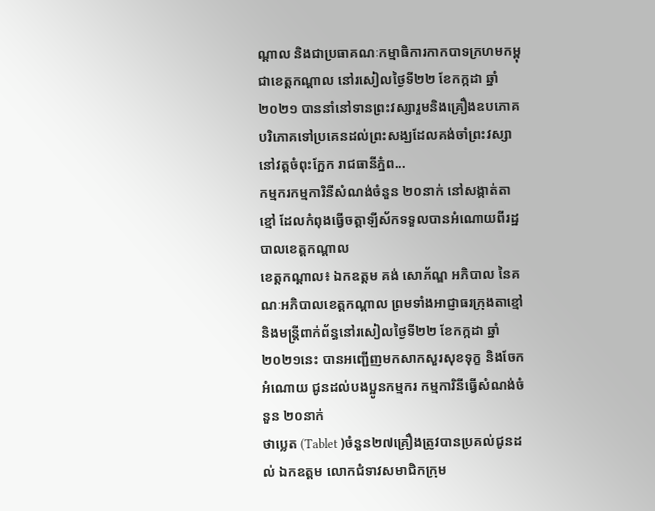ណ្ដាល និងជាប្រធាគណៈកម្មាធិការកាកបាទក្រហមកម្ពុជាខេត្តកណ្តាល នៅរសៀលថ្ងៃទី២២ ខែកក្កដា ឆ្នាំ២០២១ បាននាំនៅទានព្រះវស្សារួមនិងគ្រឿងឧបភោគ បរិភោគទៅប្រគេនដល់ព្រះសង្ឃដែលគង់ចាំព្រះវស្សានៅវត្តចំពុះក្អែក រាជធានីភ្នំព...
កម្មករកម្មការិនីសំណង់ចំនួន ២០នាក់ នៅសង្កាត់តាខ្មៅ ដែលកំពុងធ្វើចត្តាឡីស័កទទួលបានអំណោយពីរដ្ឋបាលខេត្តកណ្តាល
ខេត្តកណ្តាល៖ ឯកឧត្តម គង់ សោភ័ណ្ឌ អភិបាល នៃគណៈអភិបាលខេត្តកណ្ដាល ព្រមទាំងអាជ្ញាធរក្រុងតាខ្មៅ និងមន្ត្រីពាក់ព័ន្ធនៅរសៀលថ្ងៃទី២២ ខែកក្កដា ឆ្នាំ២០២១នេះ បានអញ្ជើញមកសាកសួរសុខទុក្ខ និងចែកអំណោយ ជូនដល់បងប្អូនកម្មករ កម្មការិនីធ្វើសំណង់ចំនួន ២០នាក់
ថាប្លេត (Tablet )ចំនួន២៧គ្រឿងត្រូវបានប្រគល់ជូនដល់ ឯកឧត្តម លោកជំទាវសមាជិកក្រុម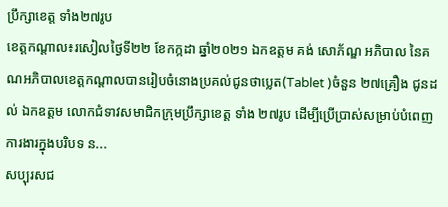ប្រឹក្សាខេត្ត ទាំង២៧រូប
ខេត្តកណ្តាល៖រសៀលថ្ងៃទី២២ ខែកក្កដា ឆ្នាំ២០២១ ឯកឧត្តម គង់ សោភ័ណ្ឌ អភិបាល នៃគណអភិបាលខេត្តកណ្តាលបានរៀបចំនោងប្រគល់ជូនថាប្លេត(Tablet )ចំនួន ២៧គ្រឿង ជូនដល់ ឯកឧត្តម លោកជំទាវសមាជិកក្រុមប្រឹក្សាខេត្ត ទាំង ២៧រូប ដើម្បីប្រើប្រាស់សម្រាប់បំពេញការងារក្នុងបរិបទ ន...
សប្បុរសជ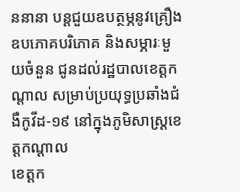ននានា បន្តជួយឧបត្ថម្ភនូវគ្រឿងឧបភោគបរិភោគ និងសម្ភារៈមួយចំនួន ជូនដល់រដ្ឋបាលខេត្តកណ្ដាល សម្រាប់ប្រយុទ្ធប្រឆាំងជំងឺកូវីដ-១៩ នៅក្នុងភូមិសាស្ត្រខេត្តកណ្ដាល
ខេត្តក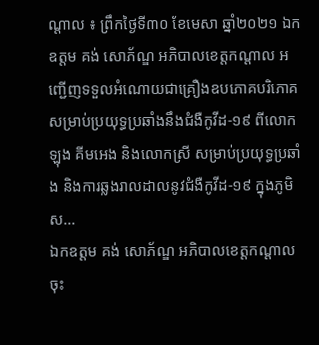ណ្ដាល ៖ ព្រឹកថ្ងៃទី៣០ ខែមេសា ឆ្នាំ២០២១ ឯកឧត្តម គង់ សោភ័ណ្ឌ អភិបាលខេត្តកណ្ដាល អញ្ជើញទទួលអំណោយជាគ្រឿងឧបភោគបរិភោគសម្រាប់ប្រយុទ្ធប្រឆាំងនឹងជំងឺកូវីដ-១៩ ពីលោក ឡុង គីមអេង និងលោកស្រី សម្រាប់ប្រយុទ្ធប្រឆាំង និងការឆ្លងរាលដាលនូវជំងឺកូវីដ-១៩ ក្នុងភូមិស...
ឯកឧត្ដម គង់ សោភ័ណ្ឌ អភិបាលខេត្តកណ្ដាល ចុះ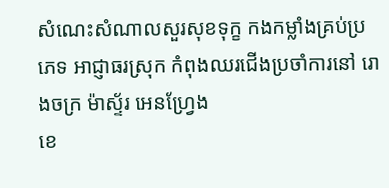សំណេះសំណាលសួរសុខទុក្ខ កងកម្លាំងគ្រប់ប្រភេទ អាជ្ញាធរស្រុក កំពុងឈរជើងប្រចាំការនៅ រោងចក្រ ម៉ាស្ទ័រ អេនហ្វ្រែង
ខេ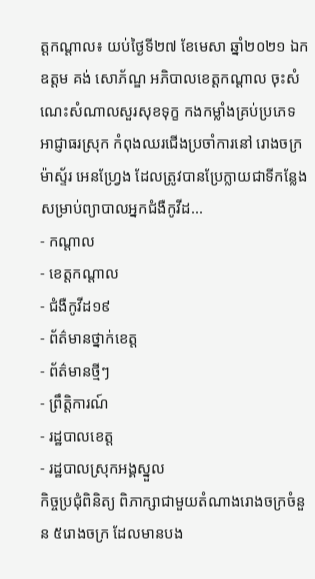ត្តកណ្តាល៖ យប់ថ្ងៃទី២៧ ខែមេសា ឆ្នាំ២០២១ ឯកឧត្ដម គង់ សោភ័ណ្ឌ អភិបាលខេត្តកណ្ដាល ចុះសំណេះសំណាលសួរសុខទុក្ខ កងកម្លាំងគ្រប់ប្រភេទ អាជ្ញាធរស្រុក កំពុងឈរជើងប្រចាំការនៅ រោងចក្រ ម៉ាស្ទ័រ អេនហ្វ្រែង ដែលត្រូវបានប្រែក្លាយជាទីកន្លែងសម្រាប់ព្យាបាលអ្នកជំងឺកូវីដ...
- កណ្តាល
- ខេត្តកណ្តាល
- ជំងឺកូវីដ១៩
- ព័ត៌មានថ្នាក់ខេត្ត
- ព័ត៌មានថ្មីៗ
- ព្រឹត្តិការណ៍
- រដ្ឋបាលខេត្ត
- រដ្ឋបាលស្រុកអង្គស្នួល
កិច្ចប្រជុំពិនិត្យ ពិភាក្សាជាមួយតំណាងរោងចក្រចំនួន ៥រោងចក្រ ដែលមានបង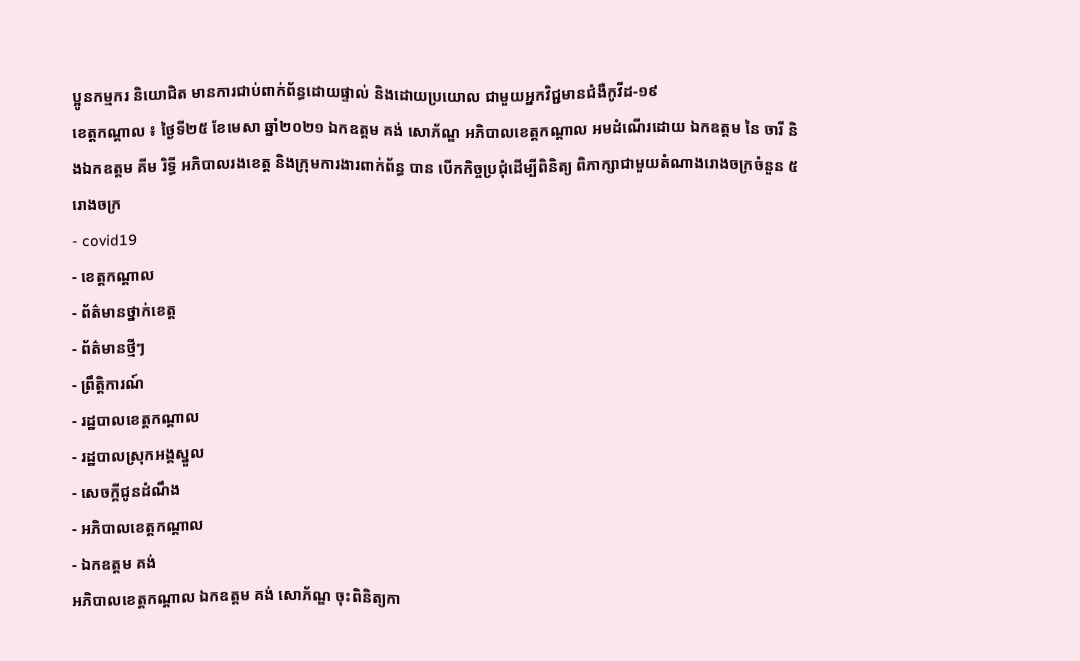ប្អូនកម្មករ និយោជិត មានការជាប់ពាក់ព័ន្ធដោយផ្ទាល់ និងដោយប្រយោល ជាមួយអ្នកវិជ្ជមានជំងឺកូវីដ-១៩
ខេត្តកណ្តាល ៖ ថ្ងៃទី២៥ ខែមេសា ឆ្នាំ២០២១ ឯកឧត្ដម គង់ សោភ័ណ្ឌ អភិបាលខេត្តកណ្តាល អមដំណើរដោយ ឯកឧត្តម នៃ ចារី និងឯកឧត្តម គីម រិទ្ធី អភិបាលរងខេត្ត និងក្រុមការងារពាក់ព័ន្ធ បាន បើកកិច្ចប្រជុំដើម្បីពិនិត្យ ពិភាក្សាជាមួយតំណាងរោងចក្រចំនួន ៥រោងចក្រ
- covid19
- ខេត្តកណ្តាល
- ព័ត៌មានថ្នាក់ខេត្ត
- ព័ត៌មានថ្មីៗ
- ព្រឹត្តិការណ៍
- រដ្ឋបាលខេត្តកណ្តាល
- រដ្ឋបាលស្រុកអង្គស្នួល
- សេចក្តីជូនដំណឹង
- អភិបាលខេត្តកណ្តាល
- ឯកឧត្តម គង់
អភិបាលខេត្តកណ្ដាល ឯកឧត្តម គង់ សោភ័ណ្ឌ ចុះពិនិត្យកា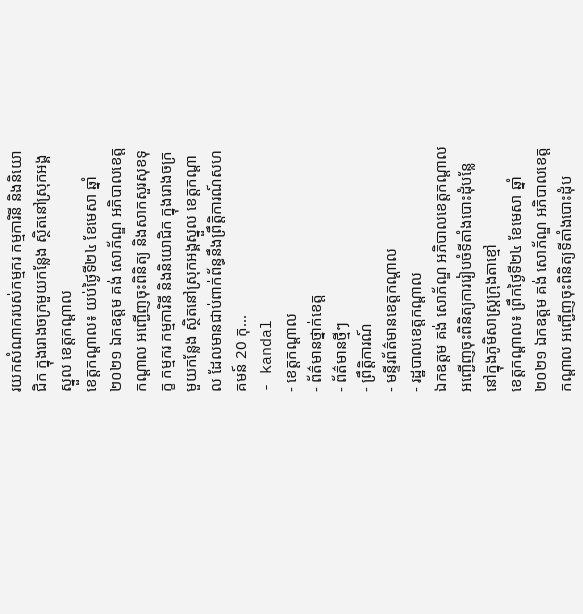រយកសំណាករបស់កម្មករ កម្មការិនី និងនិយោជិក ក្នុងរោងចក្រមួយកន្លែង ស្ថិតនៅស្រុកអង្គស្នួល ខេត្តកណ្ដាល
ខេត្តកណ្ដាល៖ យប់ថ្ងៃទី២៤ ខែមេសា ឆ្នាំ២០២១ ឯកឧត្តម គង់ សោភ័ណ្ឌ អភិបាលខេត្តកណ្ដាល អញ្ជើញចុះពិនិត្យ និងសាកសួរសុខទុក្ខ កម្មករ កម្មការិនី និងនិយោជិក ក្នុងរោងចក្រមួយកន្លែង ស្ថិតនៅស្រុកអង្គស្នួល ខេត្តកណ្ដាល ដែលមានជាប់ពាក់ព័ន្ធនឹងព្រឹត្តិការណ៍សហគមន៍ 20 កុ...
- kandal
- ខេត្តកណ្តាល
- ព័ត៌មានថ្នាក់ខេត្ត
- ព័ត៌មានថ្មីៗ
- ព្រឹត្តិការណ៍
- មន្ទីរព័ត៌មានខេត្តកណ្តាល
- រដ្ឋបាលខេត្តកណ្តាល
ឯកឧត្តម គង់ សោភ័ណ្ឌ អភិបាលខេត្តកណ្ដាល អញ្ជើញចុះពិនិត្យការរៀបចំទីតាំងបោះដុំបន្លែនៅក្នុងភូមិសាស្ត្រក្រុងតាខ្មៅ
ខេត្តកណ្ដាល៖ ព្រឹកថ្ងៃទី២៤ ខែមេសា ឆ្នាំ២០២១ ឯកឧត្តម គង់ សោភ័ណ្ឌ អភិបាលខេត្តកណ្ដាល អញ្ជើញចុះពិនិត្យទីតាំងបោះដុំប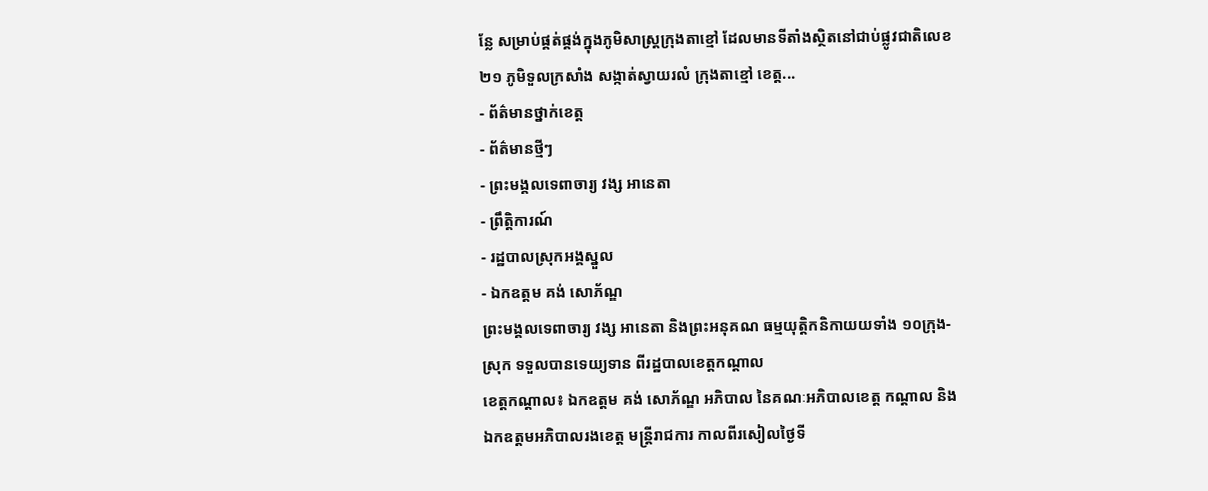ន្លែ សម្រាប់ផ្គត់ផ្គង់ក្នុងភូមិសាស្រ្តក្រុងតាខ្មៅ ដែលមានទីតាំងស្ថិតនៅជាប់ផ្លូវជាតិលេខ២១ ភូមិទួលក្រសាំង សង្កាត់ស្វាយរលំ ក្រុងតាខ្មៅ ខេត្ត...
- ព័ត៌មានថ្នាក់ខេត្ត
- ព័ត៌មានថ្មីៗ
- ព្រះមង្គលទេពាចារ្យ វង្ស អានេតា
- ព្រឹត្តិការណ៍
- រដ្ឋបាលស្រុកអង្គស្នួល
- ឯកឧត្តម គង់ សោភ័ណ្ឌ
ព្រះមង្គលទេពាចារ្យ វង្ស អានេតា និងព្រះអនុគណ ធម្មយុត្តិកនិកាយយទាំង ១០ក្រុង-ស្រុក ទទួលបានទេយ្យទាន ពីរដ្ឋបាលខេត្តកណ្តាល
ខេត្តកណ្ដាល៖ ឯកឧត្តម គង់ សោភ័ណ្ឌ អភិបាល នៃគណៈអភិបាលខេត្ត កណ្តាល និងឯកឧត្តមអភិបាលរងខេត្ត មន្ត្រីរាជការ កាលពីរសៀលថ្ងៃទី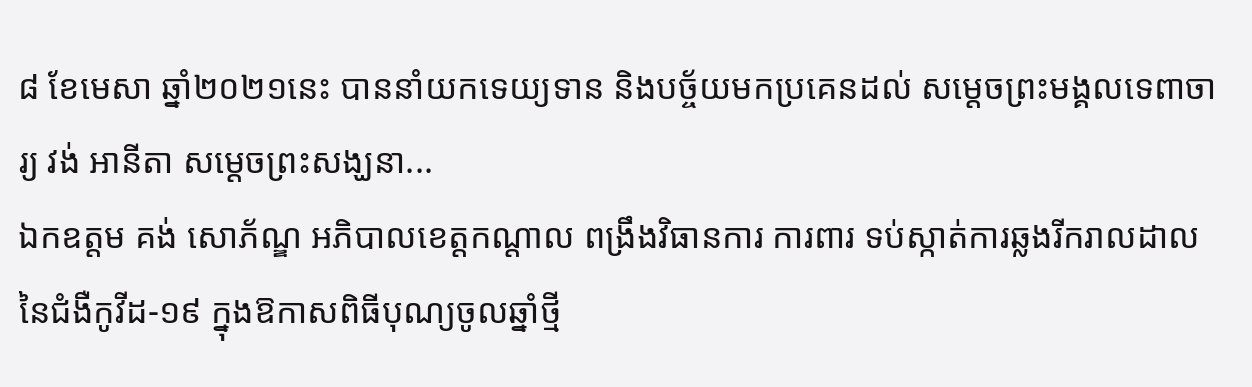៨ ខែមេសា ឆ្នាំ២០២១នេះ បាននាំយកទេយ្យទាន និងបច្ច័យមកប្រគេនដល់ សម្ដេចព្រះមង្គលទេពាចារ្យ វង់ អានីតា សម្ដេចព្រះសង្ឃនា...
ឯកឧត្តម គង់ សោភ័ណ្ឌ អភិបាលខេត្តកណ្តាល ពង្រឹងវិធានការ ការពារ ទប់ស្កាត់ការឆ្លងរីករាលដាល នៃជំងឺកូវីដ-១៩ ក្នុងឱកាសពិធីបុណ្យចូលឆ្នាំថ្មី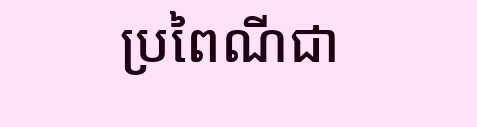ប្រពៃណីជា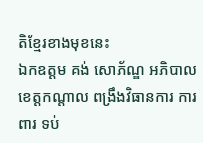តិខ្មែរខាងមុខនេះ
ឯកឧត្តម គង់ សោភ័ណ្ឌ អភិបាលខេត្តកណ្តាល ពង្រឹងវិធានការ ការពារ ទប់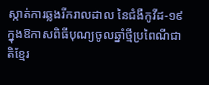ស្កាត់ការឆ្លងរីករាលដាល នៃជំងឺកូវីដ-១៩ ក្នុងឱកាសពិធីបុណ្យចូលឆ្នាំថ្មីប្រពៃណីជាតិខ្មែរ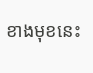ខាងមុខនេះ